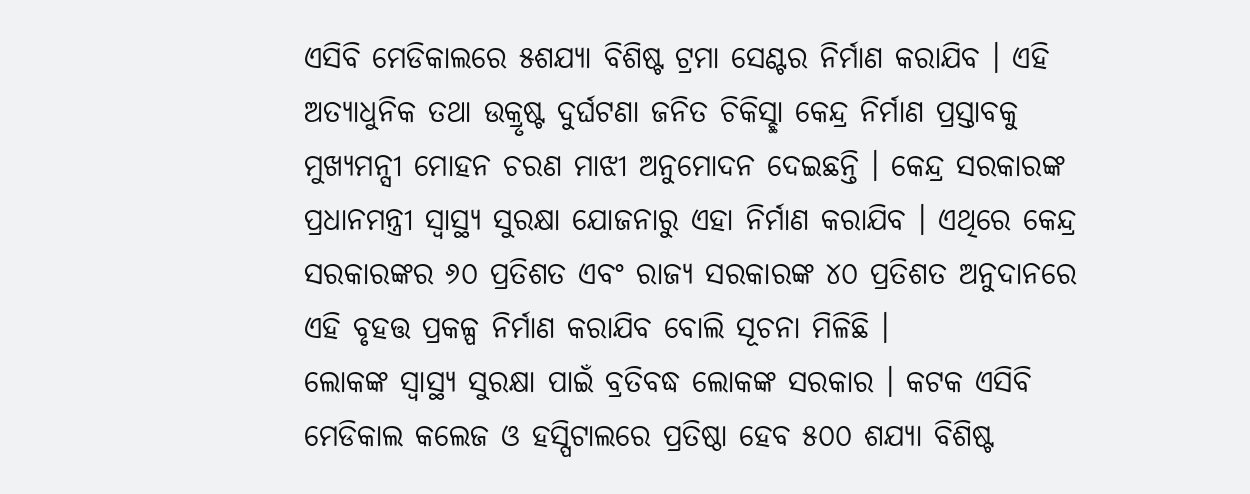ଏସିବି ମେଡିକାଲରେ ୫ଶଯ୍ୟା ବିଶିଷ୍ଟ ଟ୍ରମା ସେଣ୍ଟର ନିର୍ମାଣ କରାଯିବ । ଏହି ଅତ୍ୟାଧୁନିକ ତଥା ଉକ୍ରୃଷ୍ଟ ଦୁର୍ଘଟଣା ଜନିତ ଚିକିସ୍ଛା କେନ୍ଦ୍ର ନିର୍ମାଣ ପ୍ରସ୍ତାବକୁ ମୁଖ୍ୟମନ୍ସୀ ମୋହନ ଚରଣ ମାଝୀ ଅନୁମୋଦନ ଦେଇଛନ୍ତି । କେନ୍ଦ୍ର ସରକାରଙ୍କ ପ୍ରଧାନମନ୍ତ୍ରୀ ସ୍ୱାସ୍ଥ୍ୟ ସୁରକ୍ଷା ଯୋଜନାରୁ ଏହା ନିର୍ମାଣ କରାଯିବ । ଏଥିରେ କେନ୍ଦ୍ର ସରକାରଙ୍କର ୬୦ ପ୍ରତିଶତ ଏବଂ ରାଜ୍ୟ ସରକାରଙ୍କ ୪୦ ପ୍ରତିଶତ ଅନୁଦାନରେ ଏହି ବୃହତ୍ତ ପ୍ରକଳ୍ପ ନିର୍ମାଣ କରାଯିବ ବୋଲି ସୂଚନା ମିଳିଛି ।
ଲୋକଙ୍କ ସ୍ୱାସ୍ଥ୍ୟ ସୁରକ୍ଷା ପାଇଁ ବ୍ରତିବଦ୍ଧ ଲୋକଙ୍କ ସରକାର । କଟକ ଏସିବି ମେଡିକାଲ କଲେଜ ଓ ହସ୍ପିଟାଲରେ ପ୍ରତିଷ୍ଠା ହେବ ୫୦୦ ଶଯ୍ୟା ବିଶିଷ୍ଟ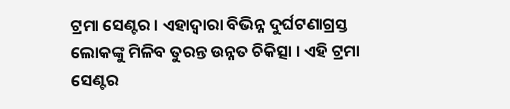ଟ୍ରମା ସେଣ୍ଟର । ଏହାଦ୍ୱାରା ବିଭିନ୍ନ ଦୁର୍ଘଟଣାଗ୍ରସ୍ତ ଲୋକଙ୍କୁ ମିଳିବ ତୁରନ୍ତ ଉନ୍ନତ ଚିକିତ୍ସା । ଏହି ଟ୍ରମା ସେଣ୍ଟର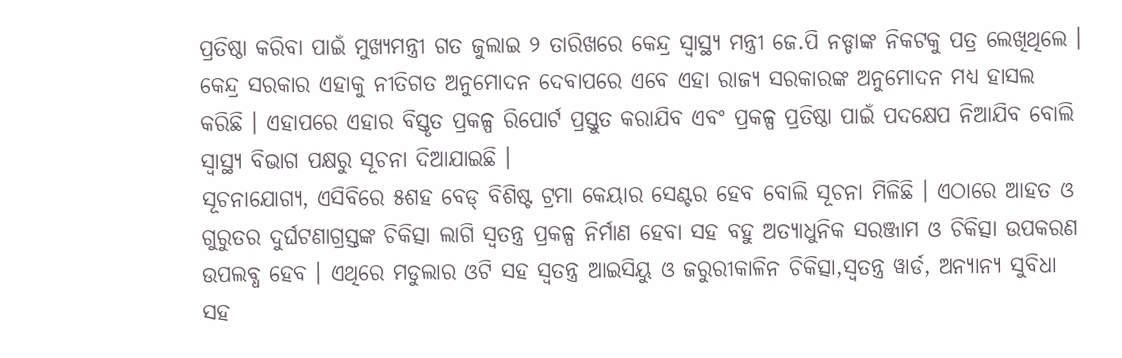ପ୍ରତିଷ୍ଠା କରିବା ପାଇଁ ମୁଖ୍ୟମନ୍ତ୍ରୀ ଗତ ଜୁଲାଇ ୨ ତାରିଖରେ କେନ୍ଦ୍ର ସ୍ୱାସ୍ଥ୍ୟ ମନ୍ତ୍ରୀ ଜେ.ପି ନଡ୍ଡାଙ୍କ ନିକଟକୁ ପତ୍ର ଲେଖିଥିଲେ । କେନ୍ଦ୍ର ସରକାର ଏହାକୁ ନୀତିଗତ ଅନୁମୋଦନ ଦେବାପରେ ଏବେ ଏହା ରାଜ୍ୟ ସରକାରଙ୍କ ଅନୁମୋଦନ ମଧ୍ୟ ହାସଲ କରିଛି । ଏହାପରେ ଏହାର ବିସ୍ତୃତ ପ୍ରକଳ୍ପ ରିପୋର୍ଟ ପ୍ରସ୍ତୁତ କରାଯିବ ଏବଂ ପ୍ରକଳ୍ପ ପ୍ରତିଷ୍ଠା ପାଇଁ ପଦକ୍ଷେପ ନିଆଯିବ ବୋଲି ସ୍ୱାସ୍ଥ୍ୟ ବିଭାଗ ପକ୍ଷରୁ ସୂଚନା ଦିଆଯାଇଛି ।
ସୂଚନାଯୋଗ୍ୟ, ଏସିବିରେ ୫ଶହ ବେଡ୍ ବିଶିଷ୍ଟ ଟ୍ରମା କେୟାର ସେଣ୍ଟର ହେବ ବୋଲି ସୂଚନା ମିଳିଛି । ଏଠାରେ ଆହତ ଓ ଗୁରୁତର ଦୁର୍ଘଟଣାଗ୍ରସ୍ତଙ୍କ ଚିକିତ୍ସା ଲାଗି ସ୍ୱତନ୍ତ୍ର ପ୍ରକଳ୍ପ ନିର୍ମାଣ ହେବା ସହ ବହୁ ଅତ୍ୟାଧୁନିକ ସରଞ୍ଜାମ ଓ ଚିକିତ୍ସା ଉପକରଣ ଉପଲବ୍ଧ ହେବ । ଏଥିରେ ମଡୁଲାର ଓଟି ସହ ସ୍ୱତନ୍ତ୍ର ଆଇସିୟୁ ଓ ଜରୁରୀକାଳିନ ଚିକିତ୍ସା,ସ୍ୱତନ୍ତ୍ର ୱାର୍ଡ, ଅନ୍ୟାନ୍ୟ ସୁବିଧା ସହ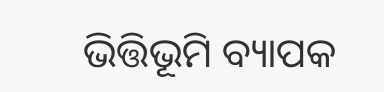ଭିତ୍ତିଭୂମି ବ୍ୟାପକ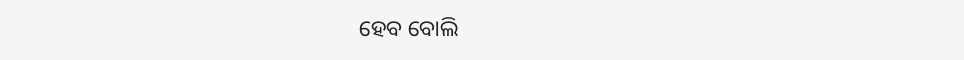ହେବ ବୋଲି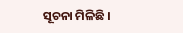ସୂଚନା ମିଳିଛି ।